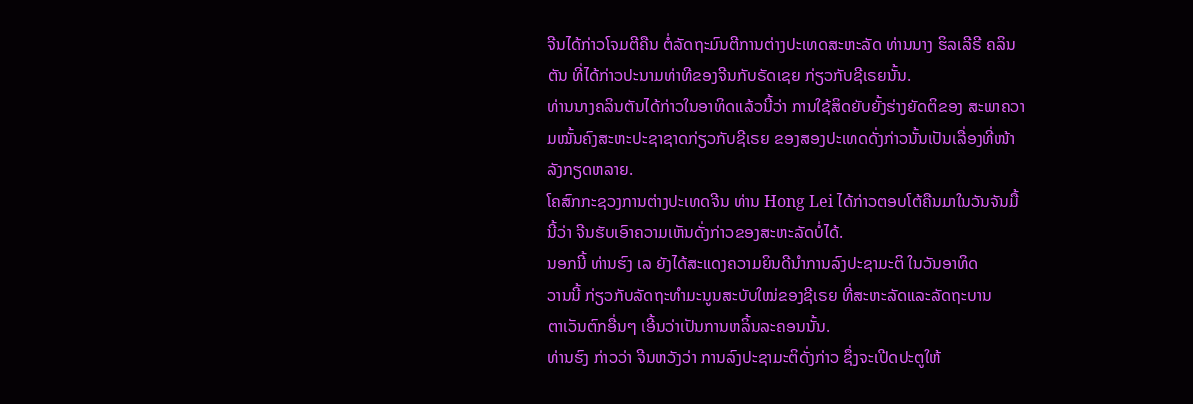ຈີນໄດ້ກ່າວໂຈມຕີຄືນ ຕໍ່ລັດຖະມົນຕີການຕ່າງປະເທດສະຫະລັດ ທ່ານນາງ ຮິລເລີຣີ ຄລິນຕັນ ທີ່ໄດ້ກ່າວປະນາມທ່າທີຂອງຈີນກັບຣັດເຊຍ ກ່ຽວກັບຊີເຣຍນັ້ນ.
ທ່ານນາງຄລິນຕັນໄດ້ກ່າວໃນອາທິດແລ້ວນີ້ວ່າ ການໃຊ້ສິດຍັບຍັ້ງຮ່າງຍັດຕິຂອງ ສະພາຄວາມໝັ້ນຄົງສະຫະປະຊາຊາດກ່ຽວກັບຊີເຣຍ ຂອງສອງປະເທດດັ່ງກ່າວນັ້ນເປັນເລື່ອງທີ່ໜ້າລັງກຽດຫລາຍ.
ໂຄສົກກະຊວງການຕ່າງປະເທດຈີນ ທ່ານ Hong Lei ໄດ້ກ່າວຕອບໂຕ້ຄືນມາໃນວັນຈັນມື້ນີ້ວ່າ ຈີນຮັບເອົາຄວາມເຫັນດັ່ງກ່າວຂອງສະຫະລັດບໍ່ໄດ້.
ນອກນີ້ ທ່ານຮົງ ເລ ຍັງໄດ້ສະແດງຄວາມຍິນດີນໍາການລົງປະຊາມະຕິ ໃນວັນອາທິດ
ວານນີ້ ກ່ຽວກັບລັດຖະທໍາມະນູນສະບັບໃໝ່ຂອງຊີເຣຍ ທີ່ສະຫະລັດແລະລັດຖະບານ
ຕາເວັນຕົກອື່ນໆ ເອີ້ນວ່າເປັນການຫລິ້ນລະຄອນນັ້ນ.
ທ່ານຮົງ ກ່າວວ່າ ຈີນຫວັງວ່າ ການລົງປະຊາມະຕິດັ່ງກ່າວ ຊຶ່ງຈະເປີດປະຕູໃຫ້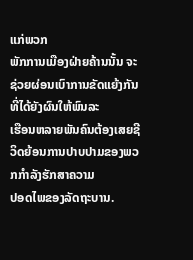ແກ່ພວກ
ພັກການເມືອງຝ່າຍຄ້ານນັ້ນ ຈະຊ່ວຍຜ່ອນເບົາການຂັດແຍ້ງກັນ ທີ່ໄດ້ຍັງຜົນໃຫ້ພົນລະ
ເຮືອນຫລາຍພັນຄົນຕ້ອງເສຍຊີວິດຍ້ອນການປາບປາມຂອງພວກກໍາລັງຮັກສາຄວາມ
ປອດໄພຂອງລັດຖະບານ.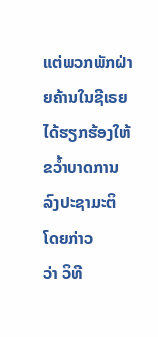ແຕ່ພວກພັກຝ່າຍຄ້ານໃນຊີເຣຍ ໄດ້ຮຽກຮ້ອງໃຫ້ຂວໍ້າບາດການລົງປະຊາມະຕິ ໂດຍກ່າວ
ວ່າ ວິທີ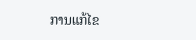ການແກ້ໄຂ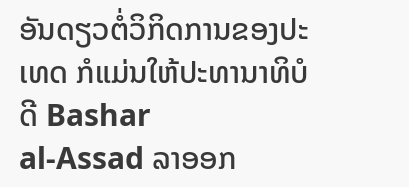ອັນດຽວຕໍ່ວິກິດການຂອງປະເທດ ກໍແມ່ນໃຫ້ປະທານາທິບໍດີ Bashar
al-Assad ລາອອກ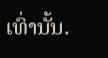ເທົ່ານັ້ນ.